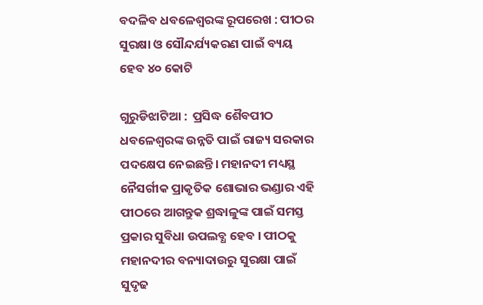ବଦଳିବ ଧବଳେଶ୍ୱରଙ୍କ ରୂପରେଖ : ପୀଠର ସୁରକ୍ଷା ଓ ସୌନ୍ଦର୍ଯ୍ୟକରଣ ପାଇଁ ବ୍ୟୟ ହେବ ୪୦ କୋଟି

ଗୁରୁଡିଝାଟିଆ :  ପ୍ରସିଦ୍ଧ ଶୈବପୀଠ ଧବଳେଶ୍ୱରଙ୍କ ଉନ୍ନତି ପାଇଁ ରାଜ୍ୟ ସରକାର ପଦକ୍ଷେପ ନେଇଛନ୍ତି। ମହାନଦୀ ମଧ୍ୟସ୍ଥ ନୈସର୍ଗୀକ ପ୍ରାକୃତିକ ଶୋଭାର ଭଣ୍ଡାର ଏହି ପୀଠରେ ଆଗନ୍ତୁକ ଶ୍ରଦ୍ଧାଳୁଙ୍କ ପାଇଁ ସମସ୍ତ ପ୍ରକାର ସୁବିଧା ଉପଲବ୍ଧ ହେବ । ପୀଠକୁ ମହାନଦୀର ବନ୍ୟାଦାଉରୁ ସୁରକ୍ଷା ପାଇଁ ସୁଦୃଢ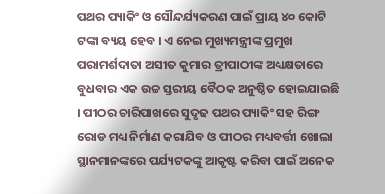ପଥର ପ୍ୟାକିଂ ଓ ସୌନ୍ଦର୍ଯ୍ୟକରଣ ପାଇଁ ପ୍ରାୟ ୪୦ କୋଟି ଟଙ୍କା ବ୍ୟୟ ହେବ । ଏ ନେଇ ମୁଖ୍ୟମନ୍ତ୍ରୀଙ୍କ ପ୍ରମୁଖ ପରାମର୍ଶଦାତା ଅସୀତ କୁମାର ତ୍ରୀପାଠୀଙ୍କ ଅଧ୍ୟକ୍ଷତାରେ ବୁଧବାର ଏକ ଉଚ୍ଚ ସ୍ତରୀୟ ବୈଠକ ଅନୁଷ୍ଠିତ ହୋଇଯାଇଛି । ପୀଠର ଚାରିପାଖରେ ସୁଦୃଢ ପଥର ପ୍ୟାକିଂ ସହ ରିଙ୍ଗ ରୋଡ ମଧ୍ୟ ନିର୍ମାଣ କରାଯିବ ଓ ପୀଠର ମଧ୍ୟବର୍ତ୍ତୀ ଖୋଲା ସ୍ଥାନମାନଙ୍କରେ ପର୍ଯ୍ୟଟକଙ୍କୁ ଆକୃଷ୍ଟ କରିବା ପାଇଁ ଅନେକ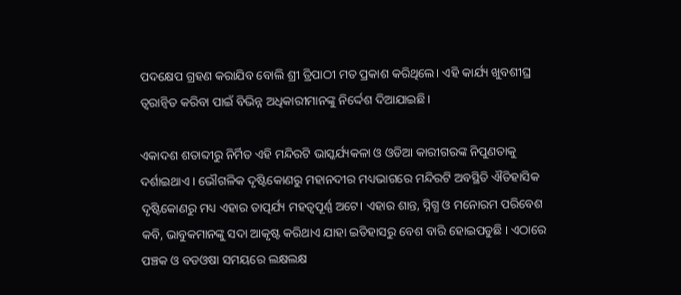ପଦକ୍ଷେପ ଗ୍ରହଣ କରାଯିବ ବୋଲି ଶ୍ରୀ ତ୍ରିପାଠୀ ମତ ପ୍ରକାଶ କରିଥିଲେ। ଏହି କାର୍ଯ୍ୟ ଖୁବଶୀଘ୍ର ତ୍ୱରାନ୍ୱିତ କରିବା ପାଇଁ ବିଭିନ୍ନ ଅଧିକାରୀମାନଙ୍କୁ ନିର୍ଦ୍ଦେଶ ଦିଆଯାଇଛି।

ଏକାଦଶ ଶତାବ୍ଦୀରୁ ନିର୍ମିତ ଏହି ମନ୍ଦିରଟି ଭାସ୍କର୍ଯ୍ୟକଳା ଓ ଓଡିଆ କାରୀଗରଙ୍କ ନିପୁଣତାକୁ ଦର୍ଶାଇଥାଏ । ଭୌଗଳିକ ଦୃଷ୍ଟିକୋଣରୁ ମହାନଦୀର ମଧ୍ୟଭାଗରେ ମନ୍ଦିରଟି ଅବସ୍ଥିତି ଐତିହାସିକ ଦୃଷ୍ଟିକୋଣରୁ ମଧ୍ୟ ଏହାର ତାତ୍ପର୍ଯ୍ୟ ମହତ୍ୱପୂର୍ଣ୍ଣ ଅଟେ। ଏହାର ଶାନ୍ତ, ସ୍ନିଗ୍ଧ ଓ ମନୋରମ ପରିବେଶ କବି, ଭାବୁକମାନଙ୍କୁ ସଦା ଆକୃଷ୍ଟ କରିଥାଏ ଯାହା ଇତିହାସରୁ ବେଶ ବାରି ହୋଇପଡୁଛି । ଏଠାରେ ପଞ୍ଚକ ଓ ବଡଓଷା ସମୟରେ ଲକ୍ଷଲକ୍ଷ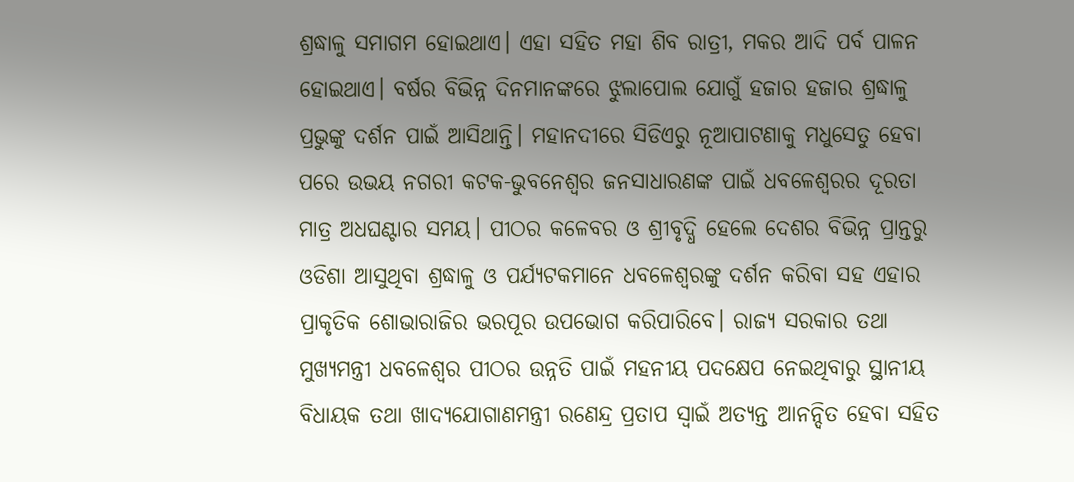ଶ୍ରଦ୍ଧାଳୁ ସମାଗମ ହୋଇଥାଏ। ଏହା ସହିତ ମହା ଶିବ ରାତ୍ରୀ, ମକର ଆଦି ପର୍ବ ପାଳନ ହୋଇଥାଏ। ବର୍ଷର ବିଭିନ୍ନ ଦିନମାନଙ୍କରେ ଝୁଲାପୋଲ ଯୋଗୁଁ ହଜାର ହଜାର ଶ୍ରଦ୍ଧାଳୁ ପ୍ରଭୁଙ୍କୁ ଦର୍ଶନ ପାଇଁ ଆସିଥାନ୍ତି। ମହାନଦୀରେ ସିଡିଏରୁ ନୂଆପାଟଣାକୁ ମଧୁସେତୁ ହେବା ପରେ ଉଭୟ ନଗରୀ କଟକ-ଭୁବନେଶ୍ୱର ଜନସାଧାରଣଙ୍କ ପାଇଁ ଧବଳେଶ୍ୱରର ଦୂରତା ମାତ୍ର ଅଧଘଣ୍ଟାର ସମୟ। ପୀଠର କଳେବର ଓ ଶ୍ରୀବୃଦ୍ଧି ହେଲେ ଦେଶର ବିଭିନ୍ନ ପ୍ରାନ୍ତରୁ ଓଡିଶା ଆସୁଥିବା ଶ୍ରଦ୍ଧାଳୁ ଓ ପର୍ଯ୍ୟଟକମାନେ ଧବଳେଶ୍ୱରଙ୍କୁ ଦର୍ଶନ କରିବା ସହ ଏହାର ପ୍ରାକୃତିକ ଶୋଭାରାଜିର ଭରପୂର ଉପଭୋଗ କରିପାରିବେ। ରାଜ୍ୟ ସରକାର ତଥା ମୁଖ୍ୟମନ୍ତ୍ରୀ ଧବଳେଶ୍ୱର ପୀଠର ଉନ୍ନତି ପାଇଁ ମହନୀୟ ପଦକ୍ଷେପ ନେଇଥିବାରୁ ସ୍ଥାନୀୟ ବିଧାୟକ ତଥା ଖାଦ୍ୟଯୋଗାଣମନ୍ତ୍ରୀ ରଣେନ୍ଦ୍ର ପ୍ରତାପ ସ୍ୱାଇଁ ଅତ୍ୟନ୍ତ ଆନନ୍ଦିତ ହେବା ସହିତ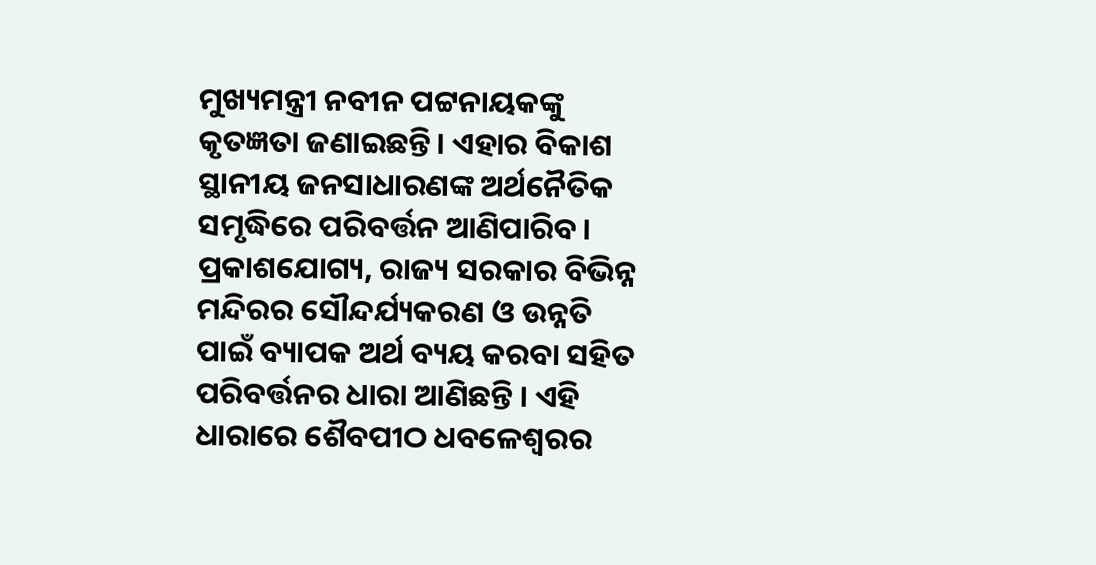ମୁଖ୍ୟମନ୍ତ୍ରୀ ନବୀନ ପଟ୍ଟନାୟକଙ୍କୁ କୃତଜ୍ଞତା ଜଣାଇଛନ୍ତି। ଏହାର ବିକାଶ ସ୍ଥାନୀୟ ଜନସାଧାରଣଙ୍କ ଅର୍ଥନୈତିକ ସମୃଦ୍ଧିରେ ପରିବର୍ତ୍ତନ ଆଣିପାରିବ। ପ୍ରକାଶଯୋଗ୍ୟ, ରାଜ୍ୟ ସରକାର ବିଭିନ୍ନ ମନ୍ଦିରର ସୌନ୍ଦର୍ଯ୍ୟକରଣ ଓ ଉନ୍ନତି ପାଇଁ ବ୍ୟାପକ ଅର୍ଥ ବ୍ୟୟ କରବା ସହିତ ପରିବର୍ତ୍ତନର ଧାରା ଆଣିଛନ୍ତି । ଏହି ଧାରାରେ ଶୈବପୀଠ ଧବଳେଶ୍ୱରର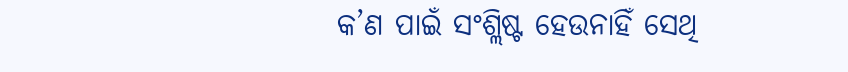କ’ଣ ପାଇଁ ସଂଶ୍ଲିଷ୍ଟ ହେଉନାହିଁ ସେଥି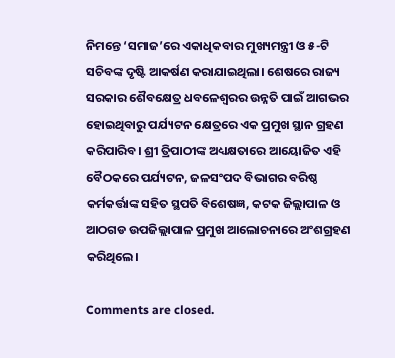ନିମନ୍ତେ ‘ସମାଜ’ରେ ଏକାଧିକବାର ମୁଖ୍ୟମନ୍ତ୍ରୀ ଓ ୫-ଟି ସଚିବଙ୍କ ଦୃଷ୍ଟି ଆକର୍ଷଣ କରାଯାଇଥିଲା। ଶେଷରେ ରାଜ୍ୟ ସରକାର ଶୈବକ୍ଷେତ୍ର ଧବଳେଶ୍ୱରର ଉନ୍ନତି ପାଇଁ ଆଗଭର ହୋଇଥିବାରୁ ପର୍ଯ୍ୟଟନ କ୍ଷେତ୍ରରେ ଏକ ପ୍ରମୁଖ ସ୍ଥାନ ଗ୍ରହଣ କରିପାରିବ। ଶ୍ରୀ ତ୍ରିପାଠୀଙ୍କ ଅଧ୍ୟକ୍ଷତାରେ ଆୟୋଜିତ ଏହି ବୈଠକରେ ପର୍ଯ୍ୟଟନ, ଜଳସଂପଦ ବିଭାଗର ବରିଷ୍ଠ କର୍ମକର୍ତ୍ତାଙ୍କ ସହିତ ସ୍ଥପତି ବିଶେଷଜ୍ଞ, କଟକ ଜିଲ୍ଲାପାଳ ଓ ଆଠଗଡ ଉପଜିଲ୍ଲାପାଳ ପ୍ରମୁଖ ଆଲୋଚନାରେ ଅଂଶଗ୍ରହଣ କରିଥିଲେ।

Comments are closed.